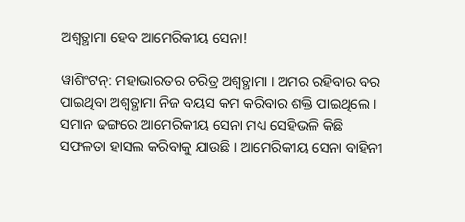ଅଶ୍ୱତ୍ଥାମା ହେବ ଆମେରିକୀୟ ସେନା!

ୱାଶିଂଟନ୍: ମହାଭାରତର ଚରିତ୍ର ଅଶ୍ୱତ୍ଥାମା । ଅମର ରହିବାର ବର ପାଇଥିବା ଅଶ୍ୱତ୍ଥାମା ନିଜ ବୟସ କମ କରିବାର ଶକ୍ତି ପାଇଥିଲେ । ସମାନ ଢଙ୍ଗରେ ଆମେରିକୀୟ ସେନା ମଧ୍ୟ ସେହିଭଳି କିଛି ସଫଳତା ହାସଲ କରିବାକୁ ଯାଉଛି । ଆମେରିକୀୟ ସେନା ବାହିନୀ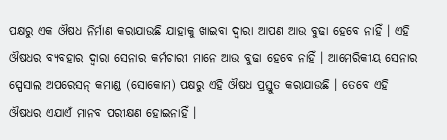ପକ୍ଷରୁ ଏକ ଔଷଧ ନିର୍ମାଣ କରାଯାଉଛି ଯାହାକୁ ଖାଇବା ଦ୍ୱାରା ଆପଣ ଆଉ ବୁଢା ହେବେ ନାହିଁ । ଏହି ଔଷଧର ବ୍ୟବହାର ଦ୍ୱାରା ସେନାର କର୍ମଚାରୀ ମାନେ ଆଉ ବୁଢା ହେବେ ନାହିଁ । ଆମେରିକୀୟ ସେନାର ସ୍ପେସାଲ ଅପରେସନ୍ କମାଣ୍ଡ (ସୋକୋମ) ପକ୍ଷରୁ ଏହି ଔଷଧ ପ୍ରସ୍ତୁତ କରାଯାଉଛି । ତେବେ ଏହି ଔଷଧର ଏଯାଏଁ ମାନବ ପରୀକ୍ଷଣ ହୋଇନାହିଁ ।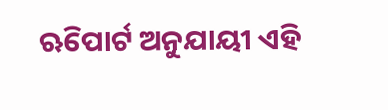ଋିପୋର୍ଟ ଅନୁଯାୟୀ ଏହି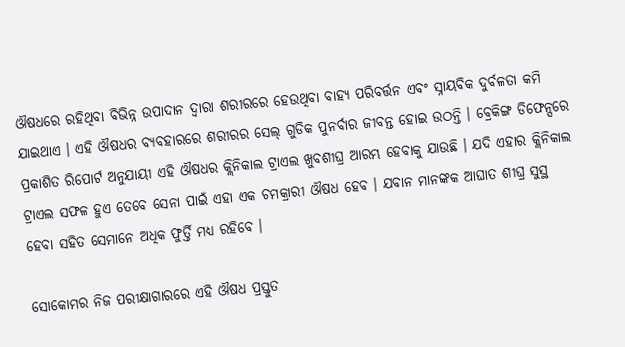ଔଷଧରେ ରହିଥିବା ବିଭିନ୍ନ ଉପାଦାନ ଦ୍ୱାରା ଶରୀରରେ ହେଉଥିବା ବାହ୍ୟ ପରିବର୍ତ୍ତନ ଏବଂ ସ୍ନାୟବିକ ଦୁର୍ବଳତା କମି ଯାଇଥାଏ । ଏହି ଔଷଧର ବ୍ୟବହାରରେ ଶରୀରର ସେଲ୍ ଗୁଡିକ ପୁନର୍ବାର ଜୀବନ୍ତ ହୋଇ ଉଠନ୍ତି । ବ୍ରେକିଙ୍ଗ ଡିଫେନ୍ସରେ ପ୍ରକାଶିତ ରିପୋର୍ଟ ଅନୁଯାୟୀ ଏହି ଔଷଧର କ୍ଲିନିକାଲ ଟ୍ରାଏଲ ଖୁବଶୀଘ୍ର ଆରମ୍ଭ ହେବାକୁ ଯାଉଛି । ଯଦି ଏହାର କ୍ଲିନିକାଲ ଟ୍ରାଏଲ ସଫଳ ହୁଏ ତେବେ ସେନା ପାଇଁ ଏହା ଏକ ଚମକ୍ରାରୀ ଔଷଧ ହେବ । ଯବାନ ମାନଙ୍କକ ଆଘାତ ଶୀଘ୍ର ସୁସ୍ଥ ହେବା ସହିତ ସେମାନେ ଅଧିକ ଫୁର୍ତ୍ତି ମଧ୍ୟ ରହିବେ ।

ସୋକୋମର ନିଜ ପରୀକ୍ଷାଗାରରେ ଏହି ଔଷଧ ପ୍ରସ୍ତୁତ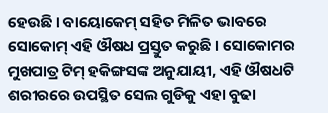ହେଉଛି । ବାୟୋକେମ୍ ସହିତ ମିଳିତ ଭାବରେ ସୋକୋମ୍ ଏହି ଔଷଧ ପ୍ରସ୍ତୁତ କରୁଛି । ସୋକୋମର ମୁଖପାତ୍ର ଟିମ୍ ହକିଙ୍ଗସଙ୍କ ଅନୁଯାୟୀ, ଏହି ଔଷଧଟି ଶରୀରରେ ଉପସ୍ଥିତ ସେଲ ଗୁଡିକୁ ଏହା ବୁଢା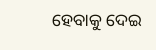ହେବାକୁ ଦେଇ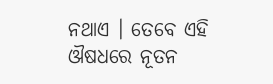ନଥାଏ । ତେବେ ଏହି ଔଷଧରେ ନୂତନ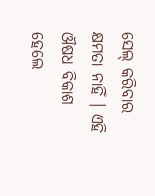ସେଲ୍ କରିବାର କ୍ଷମତା ନାହିଁ । ଏହି ଔଷଧ ବିକାଶ ହେଲେ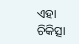ଏହା ଚିକିତ୍ସା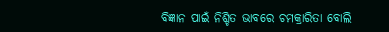ବିଜ୍ଞାନ ପାଇଁ ନିଶ୍ଚିତ ଭାବରେ ଚମକ୍ରାରିତା ବୋଲି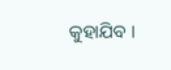କୁହାଯିବ ।